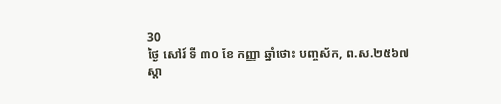30
ថ្ងៃ សៅរ៍ ទី ៣០ ខែ កញ្ញា ឆ្នាំថោះ បញ្ចស័ក, ព.ស.២៥៦៧
ស្តា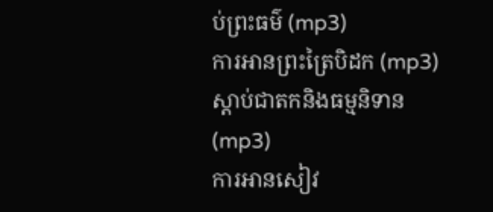ប់ព្រះធម៌ (mp3)
ការអានព្រះត្រៃបិដក (mp3)
ស្តាប់ជាតកនិងធម្មនិទាន (mp3)
ការអានសៀវ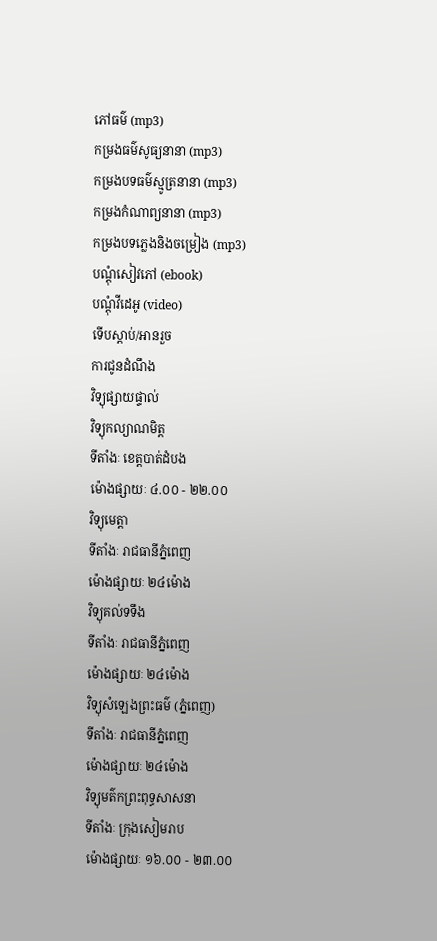ភៅធម៌ (mp3)
កម្រងធម៌សូធ្យនានា (mp3)
កម្រងបទធម៌ស្មូត្រនានា (mp3)
កម្រងកំណាព្យនានា (mp3)
កម្រងបទភ្លេងនិងចម្រៀង (mp3)
បណ្តុំសៀវភៅ (ebook)
បណ្តុំវីដេអូ (video)
ទើបស្តាប់/អានរួច
ការជូនដំណឹង
វិទ្យុផ្សាយផ្ទាល់
វិទ្យុកល្យាណមិត្ត
ទីតាំងៈ ខេត្តបាត់ដំបង
ម៉ោងផ្សាយៈ ៤.០០ - ២២.០០
វិទ្យុមេត្តា
ទីតាំងៈ រាជធានីភ្នំពេញ
ម៉ោងផ្សាយៈ ២៤ម៉ោង
វិទ្យុគល់ទទឹង
ទីតាំងៈ រាជធានីភ្នំពេញ
ម៉ោងផ្សាយៈ ២៤ម៉ោង
វិទ្យុសំឡេងព្រះធម៌ (ភ្នំពេញ)
ទីតាំងៈ រាជធានីភ្នំពេញ
ម៉ោងផ្សាយៈ ២៤ម៉ោង
វិទ្យុមត៌កព្រះពុទ្ធសាសនា
ទីតាំងៈ ក្រុងសៀមរាប
ម៉ោងផ្សាយៈ ១៦.០០ - ២៣.០០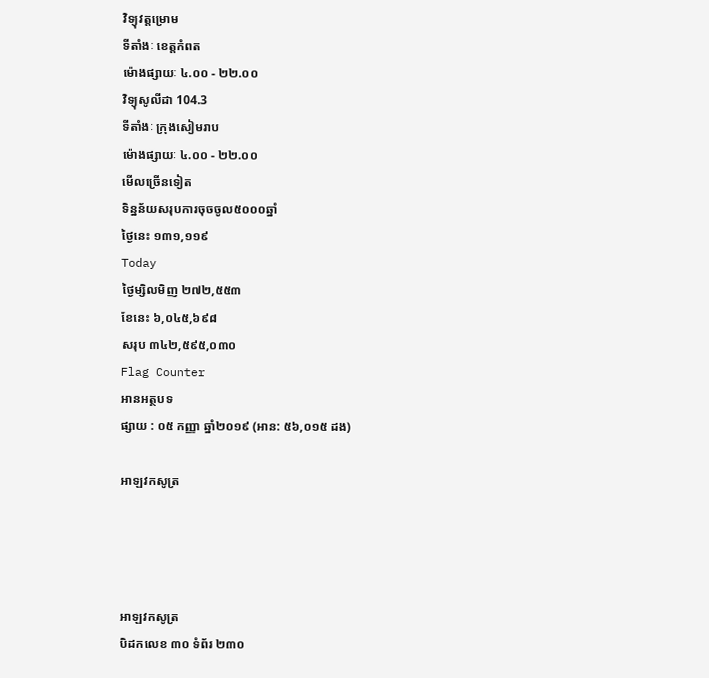វិទ្យុវត្តម្រោម
ទីតាំងៈ ខេត្តកំពត
ម៉ោងផ្សាយៈ ៤.០០ - ២២.០០
វិទ្យុសូលីដា 104.3
ទីតាំងៈ ក្រុងសៀមរាប
ម៉ោងផ្សាយៈ ៤.០០ - ២២.០០
មើលច្រើនទៀត
ទិន្នន័យសរុបការចុចចូល៥០០០ឆ្នាំ
ថ្ងៃនេះ ១៣១,១១៩
Today
ថ្ងៃម្សិលមិញ ២៧២,៥៥៣
ខែនេះ ៦,០៤៥,៦៩៨
សរុប ៣៤២,៥៩៥,០៣០
Flag Counter
អានអត្ថបទ
ផ្សាយ : ០៥ កញ្ញា ឆ្នាំ២០១៩ (អាន: ៥៦,០១៥ ដង)

អាឡវកសូត្រ




អាឡវកសូត្រ
បិដកលេខ ៣០ ទំព័រ ២៣០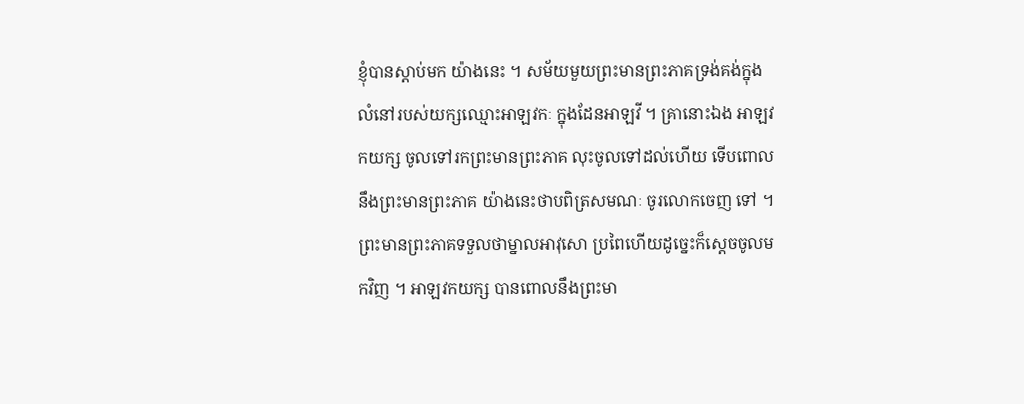ខ្ញុំបានស្តាប់មក យ៉ាងនេះ ។ សម័យមួយព្រះមានព្រះភាគទ្រង់គង់ក្នុងលំនៅរបស់យក្សឈ្មោះអាឡវកៈ ក្នុងដែនអាឡវី ។ គ្រានោះឯង អាឡវកយក្ស ចូលទៅរកព្រះមានព្រះភាគ លុះចូលទៅដល់ហើយ ទើបពោលនឹងព្រះមានព្រះភាគ យ៉ាងនេះថាបពិត្រសមណៈ ចូរលោកចេញ ទៅ ។ ព្រះមានព្រះភាគទទួលថាម្នាលអាវុសោ ប្រពៃហើយដូច្នេះក៏ស្តេចចូលមកវិញ ។ អាឡវកយក្ស បានពោលនឹងព្រះមា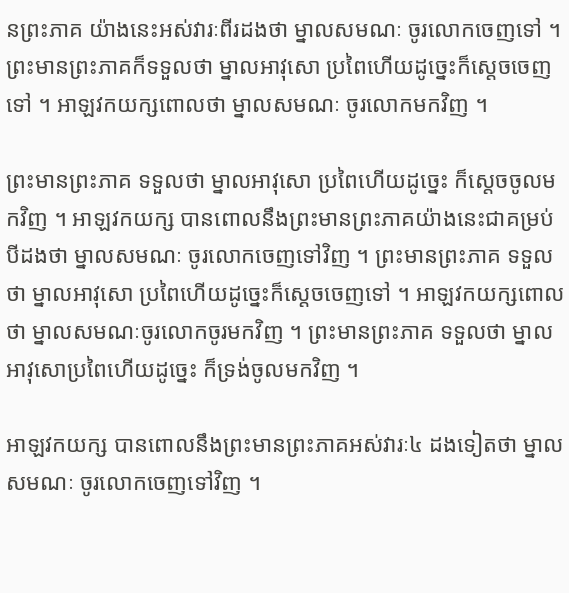នព្រះភាគ យ៉ាងនេះអស់វារៈពីរដងថា ម្នាលសមណៈ ចូរលោកចេញទៅ ។ ព្រះមានព្រះភាគក៏ទទួលថា ម្នាលអាវុសោ ប្រពៃហើយដូច្នេះក៏ស្តេចចេញទៅ ។ អាឡវកយក្សពោលថា ម្នាលសមណៈ ចូរលោកមកវិញ ។

ព្រះមានព្រះភាគ ទទួលថា ម្នាលអាវុសោ ប្រពៃហើយដូច្នេះ ក៏ស្តេចចូលមកវិញ ។ អាឡវកយក្ស បានពោលនឹងព្រះមានព្រះភាគយ៉ាងនេះជាគម្រប់បីដងថា ម្នាលសមណៈ ចូរលោកចេញទៅវិញ ។ ព្រះមានព្រះភាគ ទទួលថា ម្នាលអាវុសោ ប្រពៃហើយដូច្នេះក៏ស្តេចចេញទៅ ។ អាឡវកយក្សពោលថា ម្នាលសមណៈចូរលោកចូរមកវិញ ។ ព្រះមានព្រះភាគ ទទួលថា ម្នាលអាវុសោប្រពៃហើយដូច្នេះ ក៏ទ្រង់ចូលមកវិញ ។

អាឡវកយក្ស បានពោលនឹងព្រះមានព្រះភាគអស់វារៈ៤ ដងទៀតថា ម្នាលសមណៈ ចូរលោកចេញទៅវិញ ។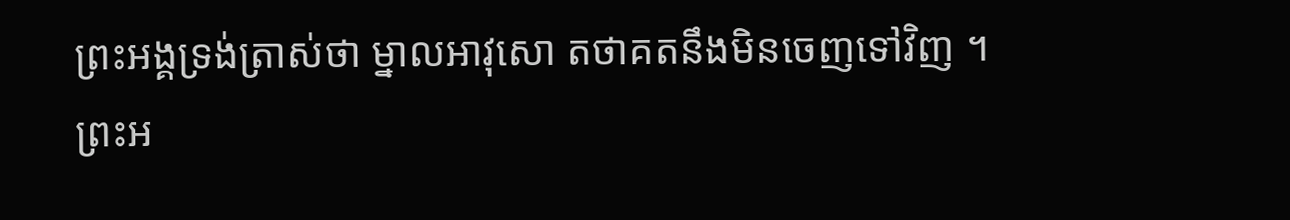ព្រះអង្គទ្រង់ត្រាស់ថា ម្នាលអាវុសោ តថាគតនឹងមិនចេញទៅវិញ ។ ព្រះអ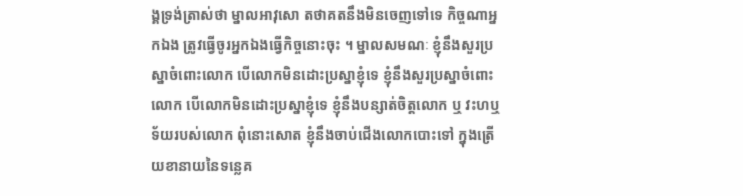ង្គទ្រង់ត្រាស់ថា ម្នាលអាវុសោ តថាគតនឹងមិនចេញទៅទេ កិច្ចណាអ្នកឯង ត្រូវធ្វើចូរអ្នកឯងធ្វើកិច្ចនោះចុះ ។ ម្នាលសមណៈ ខ្ញុំនឹងសួរប្រស្នាចំពោះលោក បើលោកមិនដោះប្រស្នាខ្ញុំទេ ខ្ញុំនឹងសួរប្រស្នាចំពោះលោក បើលោកមិនដោះប្រស្នាខ្ញុំទេ ខ្ញុំនឹងបន្សាត់ចិត្តលោក ឬ វះហឬទ័យរបស់លោក ពុំនោះសោត ខ្ញុំនឹងចាប់ជើងលោកបោះទៅ ក្នុងត្រើយខានាយនៃទន្លេគ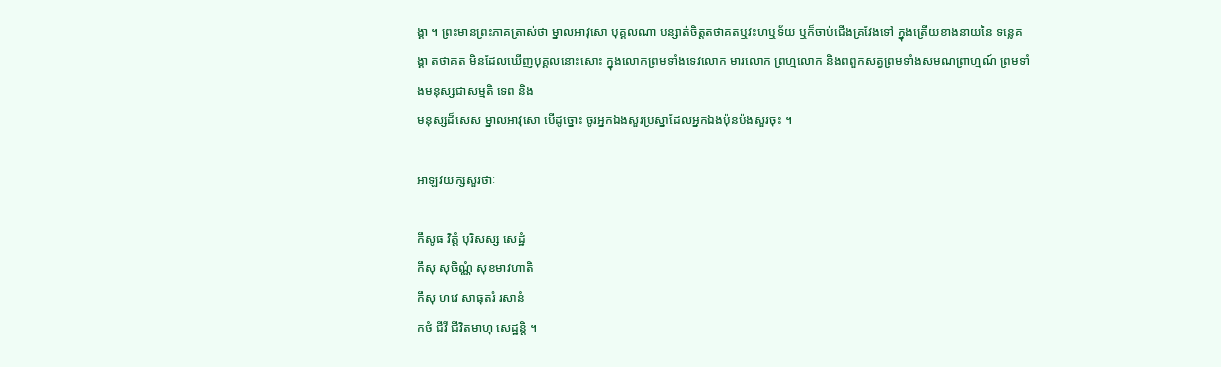ង្គា ។ ព្រះមានព្រះភាគត្រាស់ថា ម្នាលអាវុសោ បុគ្គលណា បន្សាត់ចិត្តតថាគតឬវះហឬទ័យ ឬក៏ចាប់ជើងគ្រវែងទៅ ក្នុងត្រើយខាងនាយនៃ ទន្លេគង្គា តថាគត មិនដែលឃើញបុគ្គលនោះសោះ ក្នុងលោកព្រមទាំងទេវលោក មារលោក ព្រហ្មលោក និងពពួកសត្វព្រមទាំងសមណព្រាហ្មណ៍ ព្រមទាំងមនុស្សជាសម្មតិ ទេព និង
មនុស្សដ៏សេស ម្នាលអាវុសោ បើដូច្នោះ ចូរអ្នកឯងសួរប្រស្នាដែលអ្នកឯងប៉ុនប៉ងសួរចុះ ។

អាឡវយក្សសួរថាៈ

កឹសូធ វិត្តំ បុរិសស្ស សេដ្ឋំ
កឹសុ សុចិណ្ណំ សុខមាវហាតិ
កឹសុ ហវេ សាធុតរំ រសានំ
កថំ ជីវី ជីវិតមាហុ សេដ្ឋន្តិ ។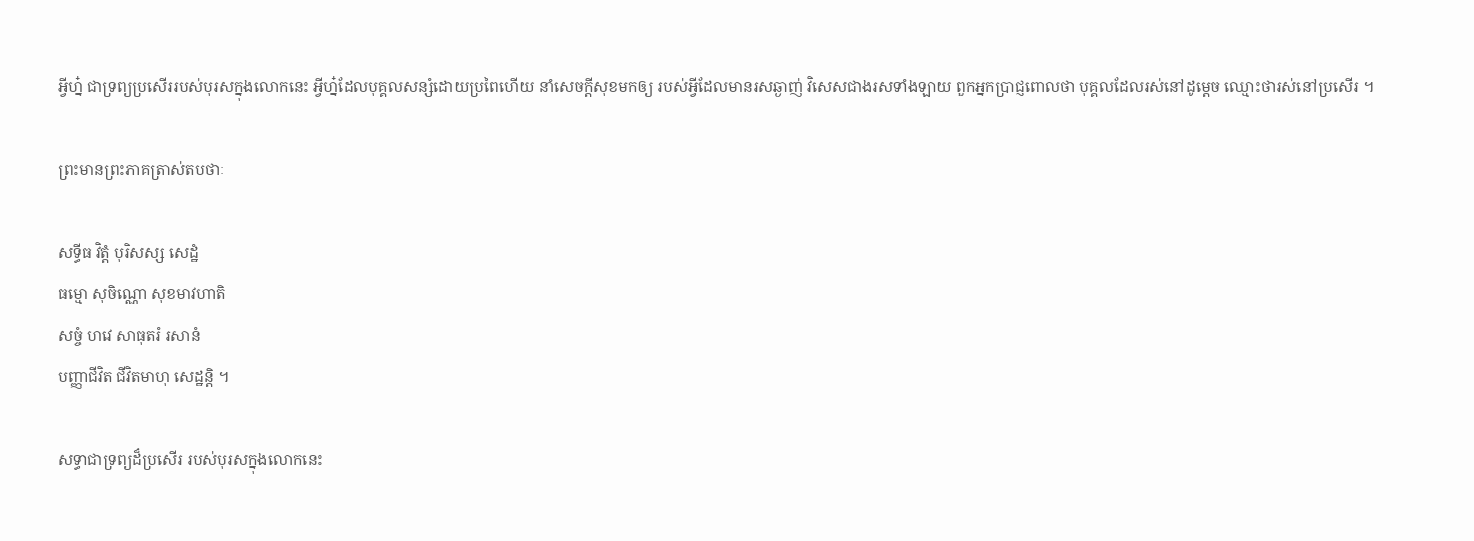អ្វីហ្ន៎ ជាទ្រព្យប្រសើររបស់បុរសក្នុងលោកនេះ អ្វីហ្ន៎ដែលបុគ្គលសន្សំដោយប្រពៃហើយ នាំសេចក្តីសុខមកឲ្យ របស់អ្វីដែលមានរសឆ្ងាញ់ វិសេសជាងរសទាំងឡាយ ពួកអ្នកប្រាជ្ញពោលថា បុគ្គលដែលរស់នៅដូម្តេច ឈ្មោះថារស់នៅប្រសើរ ។

ព្រះមានព្រះភាគត្រាស់តបថាៈ

សទ្ធីធ វិត្តំ បុរិសស្ស សេដ្ឋំ
ធម្មោ សុចិណ្ណោ សុខមាវហាតិ
សច្ចំ ហវេ សាធុតរំ រសានំ
បញ្ញាជីវិត ជីវិតមាហុ សេដ្ឋន្តិ ។

សទ្ធាជាទ្រព្យដ៏ប្រសើរ របស់បុរសក្នុងលោកនេះ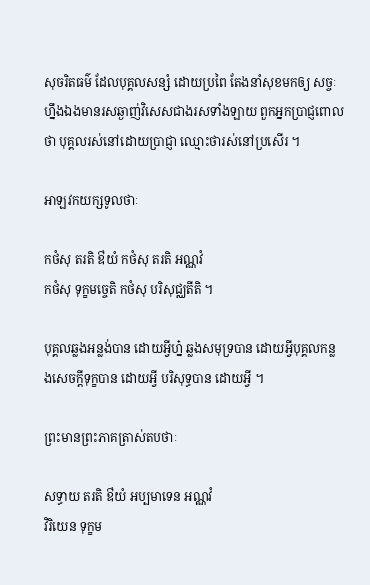សុចរិតធម៌ ដែលបុគ្គលសន្សំ ដោយប្រពៃ តែងនាំសុខមកឲ្យ សច្ចៈហ្នឹងឯងមានរសឆ្ងាញ់វិសេសជាងរសទាំងឡាយ ពួកអ្នកប្រាជ្ញពោលថា បុគ្គលរស់នៅដោយប្រាជ្ញា ឈ្មោះថារស់នៅប្រសើរ ។

អាឡវកយក្សទូលថាៈ

កថំសុ តរតិ ឳយំ កថំសុ តរតិ អណ្ណវំ
កថំសុ ទុក្ខមច្ចេតិ កថំសុ បរិសុជ្ឈតីតិ ។

បុគ្គលឆ្លងអន្លង់បាន ដោយអ្វីហ្ន៎ ឆ្លងសមុទ្របាន ដោយអ្វីបុគ្គលកន្លងសេចក្តីទុក្ខបាន ដោយអ្វី បរិសុទ្ធបាន ដោយអ្វី ។

ព្រះមានព្រះភាគត្រាស់តបថាៈ

សទ្ធាយ តរតិ ឳយំ អប្បមាទេន អណ្ណវំ
វិរិយេន ទុក្ខម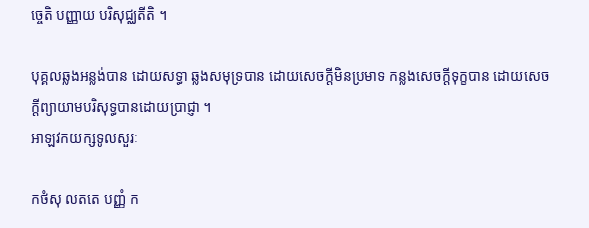ច្ចេតិ បញ្ញាយ បរិសុជ្ឈតីតិ ។

បុគ្គលឆ្លងអន្លង់បាន ដោយសទ្ធា ឆ្លងសមុទ្របាន ដោយសេចក្តីមិនប្រមាទ កន្លងសេចក្តីទុក្ខបាន ដោយសេចក្តីព្យាយាមបរិសុទ្ធបានដោយប្រាជ្ញា ។
អាឡវកយក្សទូលសួរៈ

កថំសុ លតតេ បញ្ញំ ក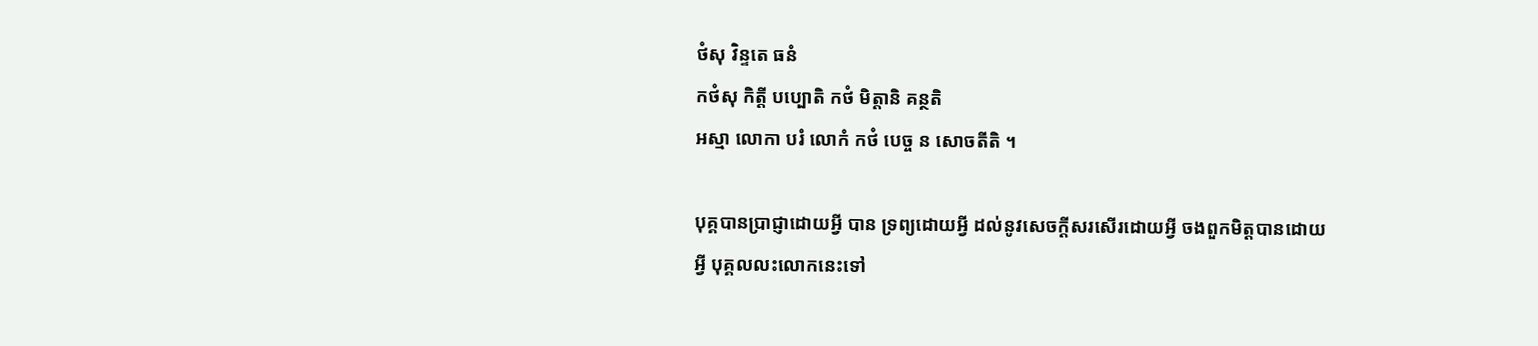ថំសុ វិន្ទតេ ធនំ
កថំសុ កិត្តី បប្បោតិ កថំ មិត្តានិ គន្ថតិ
អស្មា លោកា បរំ លោកំ កថំ បេច្ច ន សោចតីតិ ។

បុគ្គបានប្រាជ្ញាដោយអ្វី បាន ទ្រព្យដោយអ្វី ដល់នូវសេចក្តីសរសើរដោយអ្វី ចងពួកមិត្តបានដោយអ្វី បុគ្គលលះលោកនេះទៅ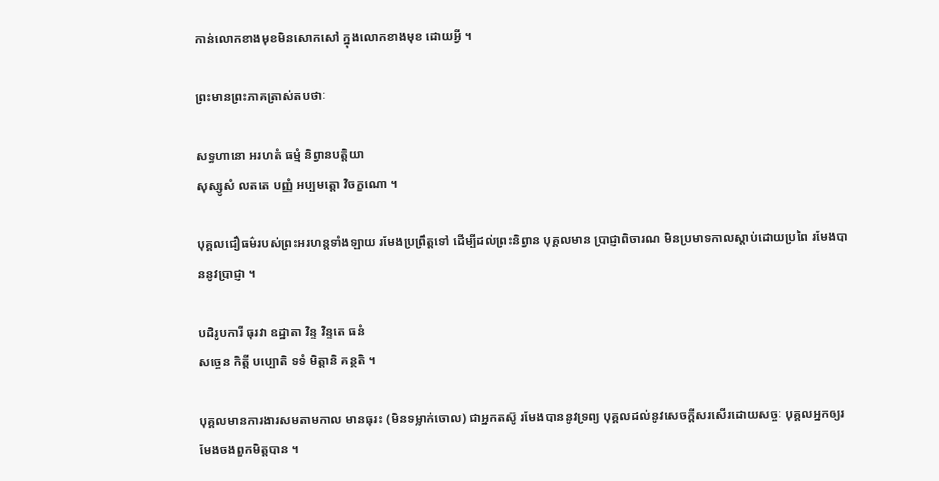កាន់លោកខាងមុខមិនសោកសៅ ក្នុងលោកខាងមុខ ដោយអ្វី ។

ព្រះមានព្រះភាគត្រាស់តបថាៈ

សទ្ធហានោ អរហតំ ធម្មំ និព្វានបត្តិយា
សុស្សូសំ លតតេ បញ្ញំ អប្បមត្តោ វិចក្ខណោ ។

បុគ្គលជឿធម៌របស់ព្រះអរហន្តទាំងឡាយ រមែងប្រព្រឹត្តទៅ ដើម្បីដល់ព្រះនិព្វាន បុគ្គលមាន ប្រាជ្ញាពិចារណ មិនប្រមាទកាលស្តាប់ដោយប្រពៃ រមែងបាននូវប្រាជ្ញា ។

បដិរូបការី ធុរវា ឧដ្ឋាតា វិន្ទ វិន្ទតេ ធនំ
សច្ចេន កិត្តី បប្បោតិ ទទំ មិត្តានិ គន្ថតិ ។

បុគ្គលមានការងារសមតាមកាល មានធុរះ (មិនទម្លាក់ចោល) ជាអ្នកតស៊ូ រមែងបាននូវទ្រព្យ បុគ្គលដល់នូវសេចក្តីសរសើរដោយសច្ចៈ បុគ្គលអ្នកឲ្យរមែងចងពួកមិត្តបាន ។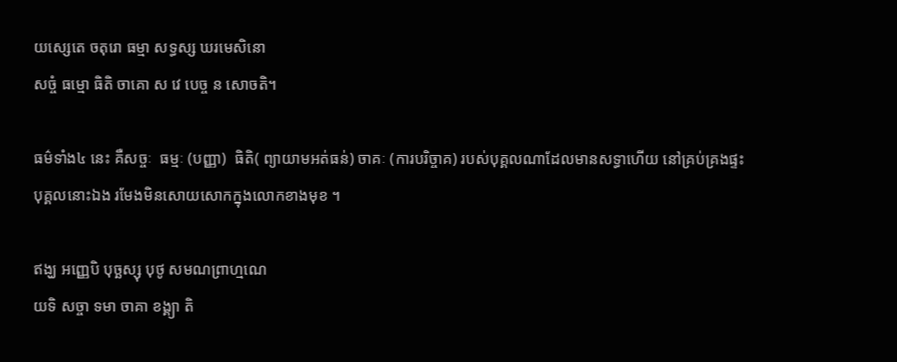យស្សេតេ ចតុរោ ធម្មា សទ្ធស្ស ឃរមេសិនោ
សច្ចំ ធម្មោ ធិតិ ចាគោ ស វេ បេច្ច ន សោចតិ។

ធម៌ទាំង៤ នេះ គឺសច្ចៈ  ធម្មៈ (បញ្ញា)  ធិតិ( ព្យាយាមអត់ធន់) ចាគៈ (ការបរិច្ចាគ) របស់បុគ្គលណាដែលមានសទ្ធាហើយ នៅគ្រប់គ្រងផ្ទះ បុគ្គលនោះឯង រមែងមិនសោយសោកក្នុងលោកខាងមុខ ។

ឥង្ឃ អញ្ញេបិ បុច្ឆស្សុ បុថូ សមណព្រាហ្មណេ
យទិ សច្ចា ទមា ចាគា ខង្គ្យា តិ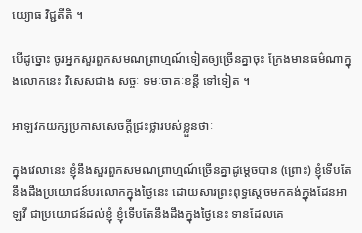យ្យោធ វិជ្ជតីតិ ។

បើដូច្នោះ ចូរអ្នកសួរពួកសមណព្រាហ្មណ៍ទៀតឲ្យច្រើនគ្នាចុះ ក្រែងមានធម៌ណាក្នុងលោកនេះ វិសេសជាង សច្ចៈ ទមៈចាគៈខន្តី ទៅទៀត ។

អាឡវកយក្សប្រកាសសេចក្តីជ្រះថ្លារបស់ខ្លួនថាៈ

ក្នុងវេលានេះ ខ្ញុំនឹងសួរពួកសមណព្រាហ្មណ៍ច្រើនគ្នាដូម្តេចបាន (ព្រោះ) ខ្ញុំទើបតែនឹងដឹងប្រយោជន៍បរលោកក្នុងថ្ងៃនេះ ដោយសារព្រះពុទ្ធស្តេចមកគង់ក្នុងដែនអាឡវី ជាប្រយោជន៍ដល់ខ្ញុំ ខ្ញុំទើបតែនឹងដឹងក្នុងថ្ងៃនេះ ទានដែលគេ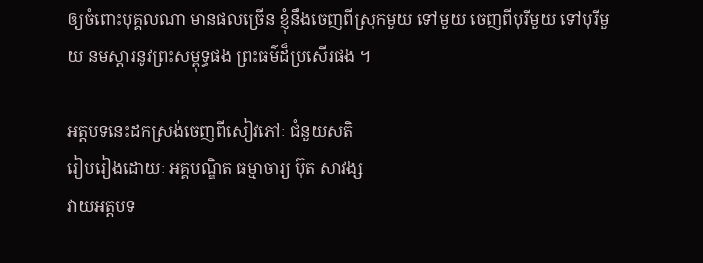ឲ្យចំពោះបុគ្គលណា មានផលច្រើន ខ្ញុំនឹងចេញពីស្រុកមួយ ទៅមួយ ចេញពីបុរីមួយ ទៅបុរីមួយ នមស្តារនូវព្រះសម្ពុទ្ធផង ព្រះធម៌ដ៏ប្រសើរផង ។

អត្តបទនេះដកស្រង់ចេញពីសៀវភៅៈ ជំនួយសតិ
រៀបរៀងដោយៈ អគ្គបណ្ឌិត ធម្មាចារ្យ ប៊ុត សាវង្ស
វាយអត្តបទ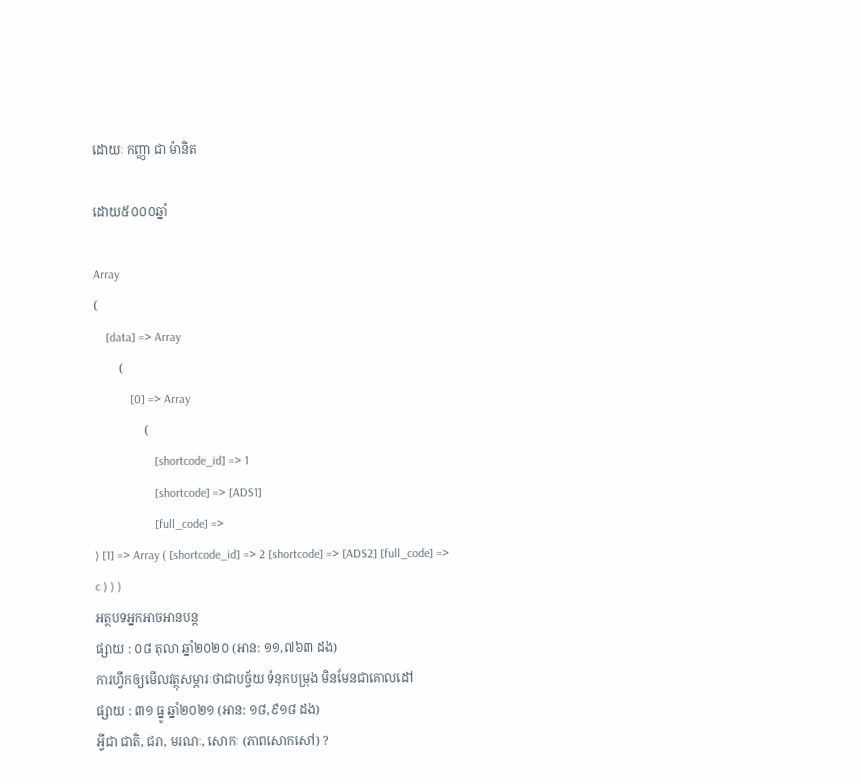ដោយៈ កញ្ញា ជា ម៉ានិត

ដោយ៥០០០ឆ្នាំ

Array
(
    [data] => Array
        (
            [0] => Array
                (
                    [shortcode_id] => 1
                    [shortcode] => [ADS1]
                    [full_code] =>
) [1] => Array ( [shortcode_id] => 2 [shortcode] => [ADS2] [full_code] => c ) ) )
អត្ថបទអ្នកអាចអានបន្ត
ផ្សាយ : ០៨ តុលា ឆ្នាំ២០២០ (អាន: ១១,៧៦៣ ដង)
ការហ្វឹកឲ្យមើលវត្ថុសម្ភារៈថាជាបច្ច័យ ទំនុកបម្រុង មិនមែនជាគោលដៅ
ផ្សាយ : ៣១ ធ្នូ ឆ្នាំ២០២១ (អាន: ១៨,៩១៨ ដង)
អ្វីជា ជាតិ, ជរា, មរណៈ, សោកៈ (ភាពសោកសៅ) ?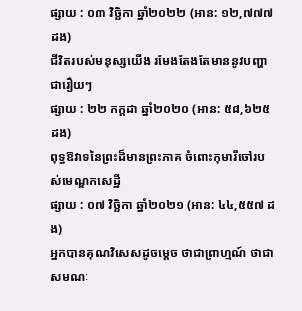ផ្សាយ : ០៣ វិច្ឆិកា ឆ្នាំ២០២២ (អាន: ១២,៧៧៧ ដង)
ជីវិតរបស់មនុស្សយើង រមែងតែងតែមាននូវបញ្ហាជារឿយៗ
ផ្សាយ : ២២ កក្តដា ឆ្នាំ២០២០ (អាន: ៥៨,៦២៥ ដង)
ពុទ្ធឱវាទនៃព្រះដ៏មានព្រះភាគ ចំពោះកុមារីចៅរបស់មេណ្ឌកសេដី្ឋ
ផ្សាយ : ០៧ វិច្ឆិកា ឆ្នាំ២០២១ (អាន: ៤៤,៥៥៧ ដង)
អ្នកបានគុណវិសេសដូចម្តេច ថាជាព្រាហ្មណ៍ ថាជាសមណៈ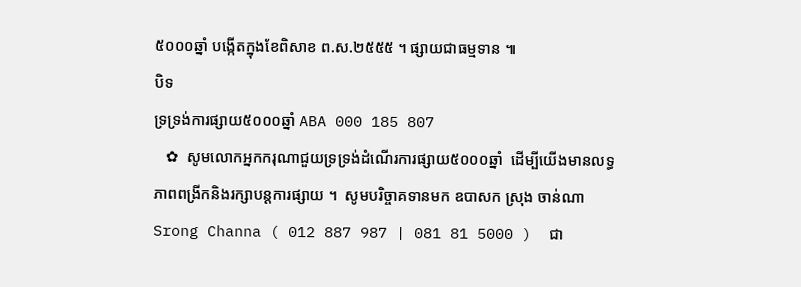៥០០០ឆ្នាំ បង្កើតក្នុងខែពិសាខ ព.ស.២៥៥៥ ។ ផ្សាយជាធម្មទាន ៕
បិទ
ទ្រទ្រង់ការផ្សាយ៥០០០ឆ្នាំ ABA 000 185 807
   ✿  សូមលោកអ្នកករុណាជួយទ្រទ្រង់ដំណើរការផ្សាយ៥០០០ឆ្នាំ  ដើម្បីយើងមានលទ្ធភាពពង្រីកនិងរក្សាបន្តការផ្សាយ ។  សូមបរិច្ចាគទានមក ឧបាសក ស្រុង ចាន់ណា Srong Channa ( 012 887 987 | 081 81 5000 )  ជា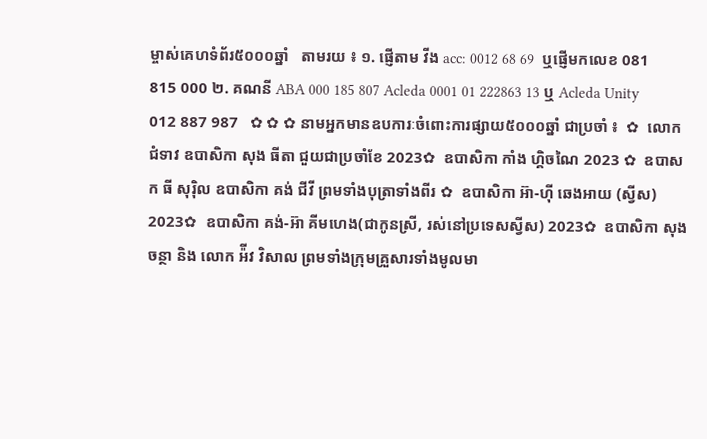ម្ចាស់គេហទំព័រ៥០០០ឆ្នាំ   តាមរយ ៖ ១. ផ្ញើតាម វីង acc: 0012 68 69  ឬផ្ញើមកលេខ 081 815 000 ២. គណនី ABA 000 185 807 Acleda 0001 01 222863 13 ឬ Acleda Unity 012 887 987   ✿ ✿ ✿ នាមអ្នកមានឧបការៈចំពោះការផ្សាយ៥០០០ឆ្នាំ ជាប្រចាំ ៖  ✿  លោកជំទាវ ឧបាសិកា សុង ធីតា ជួយជាប្រចាំខែ 2023✿  ឧបាសិកា កាំង ហ្គិចណៃ 2023 ✿  ឧបាសក ធី សុរ៉ិល ឧបាសិកា គង់ ជីវី ព្រមទាំងបុត្រាទាំងពីរ ✿  ឧបាសិកា អ៊ា-ហុី ឆេងអាយ (ស្វីស) 2023✿  ឧបាសិកា គង់-អ៊ា គីមហេង(ជាកូនស្រី, រស់នៅប្រទេសស្វីស) 2023✿  ឧបាសិកា សុង ចន្ថា និង លោក អ៉ីវ វិសាល ព្រមទាំងក្រុមគ្រួសារទាំងមូលមា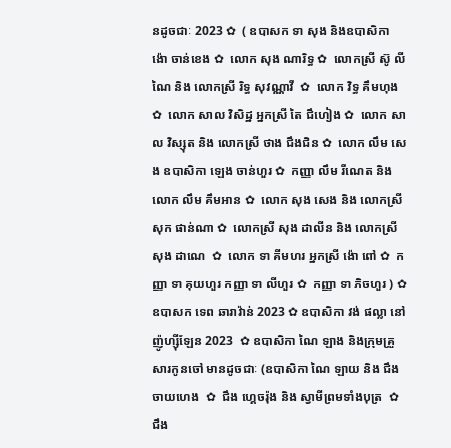នដូចជាៈ 2023 ✿  ( ឧបាសក ទា សុង និងឧបាសិកា ង៉ោ ចាន់ខេង ✿  លោក សុង ណារិទ្ធ ✿  លោកស្រី ស៊ូ លីណៃ និង លោកស្រី រិទ្ធ សុវណ្ណាវី  ✿  លោក វិទ្ធ គឹមហុង ✿  លោក សាល វិសិដ្ឋ អ្នកស្រី តៃ ជឹហៀង ✿  លោក សាល វិស្សុត និង លោកស្រី ថាង ជឹងជិន ✿  លោក លឹម សេង ឧបាសិកា ឡេង ចាន់ហួរ ✿  កញ្ញា លឹម រីណេត និង លោក លឹម គឹមអាន ✿  លោក សុង សេង និង លោកស្រី សុក ផាន់ណា ✿  លោកស្រី សុង ដាលីន និង លោកស្រី សុង ដាណេ  ✿  លោក ទា គីមហរ អ្នកស្រី ង៉ោ ពៅ ✿  កញ្ញា ទា គុយហួរ កញ្ញា ទា លីហួរ ✿  កញ្ញា ទា ភិចហួរ ) ✿  ឧបាសក ទេព ឆារាវ៉ាន់ 2023 ✿ ឧបាសិកា វង់ ផល្លា នៅញ៉ូហ្ស៊ីឡែន 2023  ✿ ឧបាសិកា ណៃ ឡាង និងក្រុមគ្រួសារកូនចៅ មានដូចជាៈ (ឧបាសិកា ណៃ ឡាយ និង ជឹង ចាយហេង  ✿  ជឹង ហ្គេចរ៉ុង និង ស្វាមីព្រមទាំងបុត្រ  ✿ ជឹង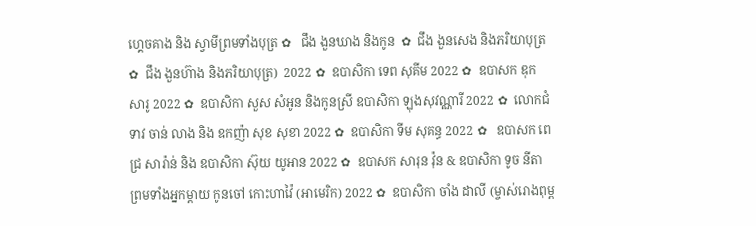ហ្គេចគាង និង ស្វាមីព្រមទាំងបុត្រ ✿   ជឹង ងួនឃាង និងកូន  ✿  ជឹង ងួនសេង និងភរិយាបុត្រ ✿  ជឹង ងួនហ៊ាង និងភរិយាបុត្រ)  2022 ✿  ឧបាសិកា ទេព សុគីម 2022 ✿  ឧបាសក ឌុក សារូ 2022 ✿  ឧបាសិកា សួស សំអូន និងកូនស្រី ឧបាសិកា ឡុងសុវណ្ណារី 2022 ✿  លោកជំទាវ ចាន់ លាង និង ឧកញ៉ា សុខ សុខា 2022 ✿  ឧបាសិកា ទីម សុគន្ធ 2022 ✿   ឧបាសក ពេជ្រ សារ៉ាន់ និង ឧបាសិកា ស៊ុយ យូអាន 2022 ✿  ឧបាសក សារុន វ៉ុន & ឧបាសិកា ទូច នីតា ព្រមទាំងអ្នកម្តាយ កូនចៅ កោះហាវ៉ៃ (អាមេរិក) 2022 ✿  ឧបាសិកា ចាំង ដាលី (ម្ចាស់រោងពុម្ព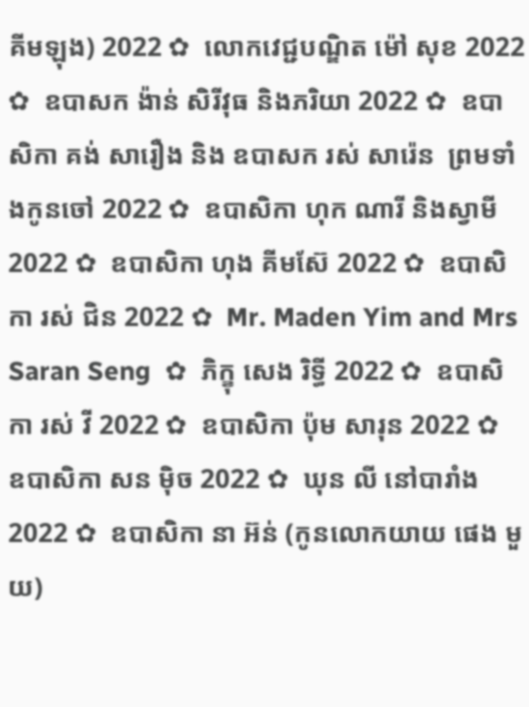គីមឡុង) 2022 ✿  លោកវេជ្ជបណ្ឌិត ម៉ៅ សុខ 2022 ✿  ឧបាសក ង៉ាន់ សិរីវុធ និងភរិយា 2022 ✿  ឧបាសិកា គង់ សារឿង និង ឧបាសក រស់ សារ៉េន  ព្រមទាំងកូនចៅ 2022 ✿  ឧបាសិកា ហុក ណារី និងស្វាមី 2022 ✿  ឧបាសិកា ហុង គីមស៊ែ 2022 ✿  ឧបាសិកា រស់ ជិន 2022 ✿  Mr. Maden Yim and Mrs Saran Seng  ✿  ភិក្ខុ សេង រិទ្ធី 2022 ✿  ឧបាសិកា រស់ វី 2022 ✿  ឧបាសិកា ប៉ុម សារុន 2022 ✿  ឧបាសិកា សន ម៉ិច 2022 ✿  ឃុន លី នៅបារាំង 2022 ✿  ឧបាសិកា នា អ៊ន់ (កូនលោកយាយ ផេង មួយ)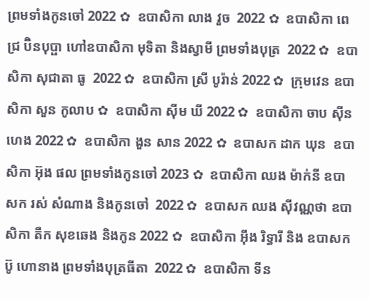ព្រមទាំងកូនចៅ 2022 ✿  ឧបាសិកា លាង វួច  2022 ✿  ឧបាសិកា ពេជ្រ ប៊ិនបុប្ផា ហៅឧបាសិកា មុទិតា និងស្វាមី ព្រមទាំងបុត្រ  2022 ✿  ឧបាសិកា សុជាតា ធូ  2022 ✿  ឧបាសិកា ស្រី បូរ៉ាន់ 2022 ✿  ក្រុមវេន ឧបាសិកា សួន កូលាប ✿  ឧបាសិកា ស៊ីម ឃី 2022 ✿  ឧបាសិកា ចាប ស៊ីនហេង 2022 ✿  ឧបាសិកា ងួន សាន 2022 ✿  ឧបាសក ដាក ឃុន  ឧបាសិកា អ៊ុង ផល ព្រមទាំងកូនចៅ 2023 ✿  ឧបាសិកា ឈង ម៉ាក់នី ឧបាសក រស់ សំណាង និងកូនចៅ  2022 ✿  ឧបាសក ឈង សុីវណ្ណថា ឧបាសិកា តឺក សុខឆេង និងកូន 2022 ✿  ឧបាសិកា អុឹង រិទ្ធារី និង ឧបាសក ប៊ូ ហោនាង ព្រមទាំងបុត្រធីតា  2022 ✿  ឧបាសិកា ទីន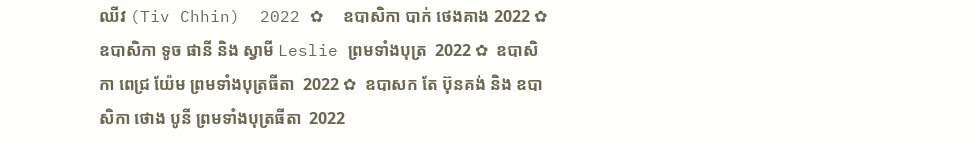ឈីវ (Tiv Chhin)  2022 ✿  ឧបាសិកា បាក់ ថេងគាង 2022 ✿  ឧបាសិកា ទូច ផានី និង ស្វាមី Leslie ព្រមទាំងបុត្រ  2022 ✿  ឧបាសិកា ពេជ្រ យ៉ែម ព្រមទាំងបុត្រធីតា  2022 ✿  ឧបាសក តែ ប៊ុនគង់ និង ឧបាសិកា ថោង បូនី ព្រមទាំងបុត្រធីតា  2022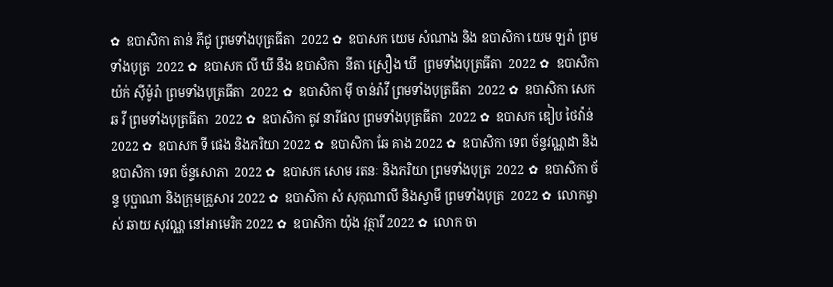✿  ឧបាសិកា តាន់ ភីជូ ព្រមទាំងបុត្រធីតា  2022 ✿  ឧបាសក យេម សំណាង និង ឧបាសិកា យេម ឡរ៉ា ព្រមទាំងបុត្រ  2022 ✿  ឧបាសក លី ឃី នឹង ឧបាសិកា  នីតា ស្រឿង ឃី  ព្រមទាំងបុត្រធីតា  2022 ✿  ឧបាសិកា យ៉ក់ សុីម៉ូរ៉ា ព្រមទាំងបុត្រធីតា  2022 ✿  ឧបាសិកា មុី ចាន់រ៉ាវី ព្រមទាំងបុត្រធីតា  2022 ✿  ឧបាសិកា សេក ឆ វី ព្រមទាំងបុត្រធីតា  2022 ✿  ឧបាសិកា តូវ នារីផល ព្រមទាំងបុត្រធីតា  2022 ✿  ឧបាសក ឌៀប ថៃវ៉ាន់ 2022 ✿  ឧបាសក ទី ផេង និងភរិយា 2022 ✿  ឧបាសិកា ឆែ គាង 2022 ✿  ឧបាសិកា ទេព ច័ន្ទវណ្ណដា និង ឧបាសិកា ទេព ច័ន្ទសោភា  2022 ✿  ឧបាសក សោម រតនៈ និងភរិយា ព្រមទាំងបុត្រ  2022 ✿  ឧបាសិកា ច័ន្ទ បុប្ផាណា និងក្រុមគ្រួសារ 2022 ✿  ឧបាសិកា សំ សុកុណាលី និងស្វាមី ព្រមទាំងបុត្រ  2022 ✿  លោកម្ចាស់ ឆាយ សុវណ្ណ នៅអាមេរិក 2022 ✿  ឧបាសិកា យ៉ុង វុត្ថារី 2022 ✿  លោក ចា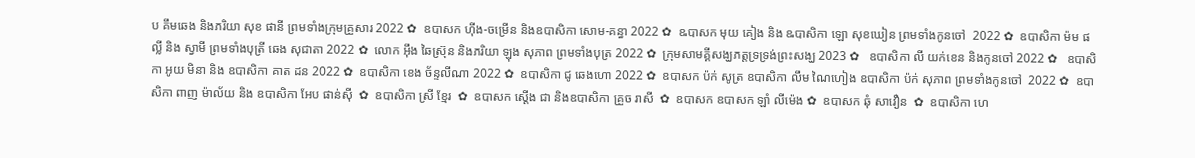ប គឹមឆេង និងភរិយា សុខ ផានី ព្រមទាំងក្រុមគ្រួសារ 2022 ✿  ឧបាសក ហ៊ីង-ចម្រើន និងឧបាសិកា សោម-គន្ធា 2022 ✿  ឩបាសក មុយ គៀង និង ឩបាសិកា ឡោ សុខឃៀន ព្រមទាំងកូនចៅ  2022 ✿  ឧបាសិកា ម៉ម ផល្លី និង ស្វាមី ព្រមទាំងបុត្រី ឆេង សុជាតា 2022 ✿  លោក អ៊ឹង ឆៃស្រ៊ុន និងភរិយា ឡុង សុភាព ព្រមទាំងបុត្រ 2022 ✿  ក្រុមសាមគ្គីសង្ឃភត្តទ្រទ្រង់ព្រះសង្ឃ 2023 ✿   ឧបាសិកា លី យក់ខេន និងកូនចៅ 2022 ✿   ឧបាសិកា អូយ មិនា និង ឧបាសិកា គាត ដន 2022 ✿  ឧបាសិកា ខេង ច័ន្ទលីណា 2022 ✿  ឧបាសិកា ជូ ឆេងហោ 2022 ✿  ឧបាសក ប៉ក់ សូត្រ ឧបាសិកា លឹម ណៃហៀង ឧបាសិកា ប៉ក់ សុភាព ព្រមទាំងកូនចៅ  2022 ✿  ឧបាសិកា ពាញ ម៉ាល័យ និង ឧបាសិកា អែប ផាន់ស៊ី  ✿  ឧបាសិកា ស្រី ខ្មែរ  ✿  ឧបាសក ស្តើង ជា និងឧបាសិកា គ្រួច រាសី  ✿  ឧបាសក ឧបាសក ឡាំ លីម៉េង ✿  ឧបាសក ឆុំ សាវឿន  ✿  ឧបាសិកា ហេ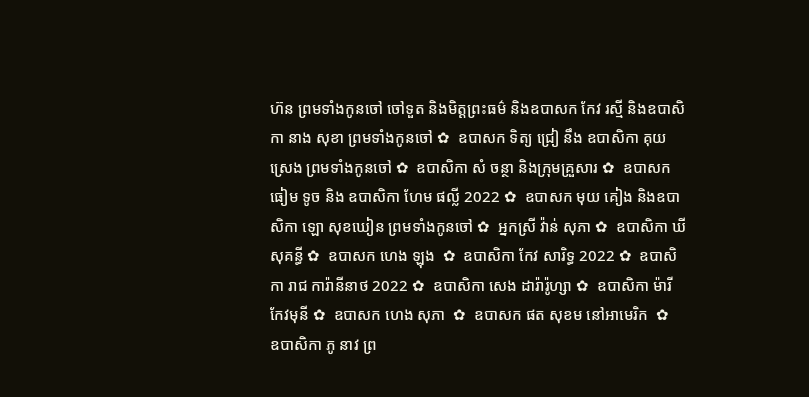ហ៊ន ព្រមទាំងកូនចៅ ចៅទួត និងមិត្តព្រះធម៌ និងឧបាសក កែវ រស្មី និងឧបាសិកា នាង សុខា ព្រមទាំងកូនចៅ ✿  ឧបាសក ទិត្យ ជ្រៀ នឹង ឧបាសិកា គុយ ស្រេង ព្រមទាំងកូនចៅ ✿  ឧបាសិកា សំ ចន្ថា និងក្រុមគ្រួសារ ✿  ឧបាសក ធៀម ទូច និង ឧបាសិកា ហែម ផល្លី 2022 ✿  ឧបាសក មុយ គៀង និងឧបាសិកា ឡោ សុខឃៀន ព្រមទាំងកូនចៅ ✿  អ្នកស្រី វ៉ាន់ សុភា ✿  ឧបាសិកា ឃី សុគន្ធី ✿  ឧបាសក ហេង ឡុង  ✿  ឧបាសិកា កែវ សារិទ្ធ 2022 ✿  ឧបាសិកា រាជ ការ៉ានីនាថ 2022 ✿  ឧបាសិកា សេង ដារ៉ារ៉ូហ្សា ✿  ឧបាសិកា ម៉ារី កែវមុនី ✿  ឧបាសក ហេង សុភា  ✿  ឧបាសក ផត សុខម នៅអាមេរិក  ✿  ឧបាសិកា ភូ នាវ ព្រ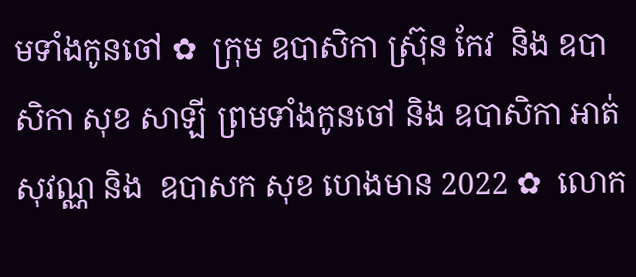មទាំងកូនចៅ ✿  ក្រុម ឧបាសិកា ស្រ៊ុន កែវ  និង ឧបាសិកា សុខ សាឡី ព្រមទាំងកូនចៅ និង ឧបាសិកា អាត់ សុវណ្ណ និង  ឧបាសក សុខ ហេងមាន 2022 ✿  លោក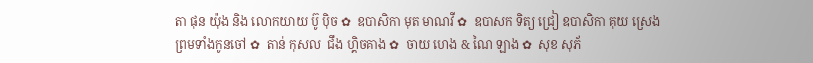តា ផុន យ៉ុង និង លោកយាយ ប៊ូ ប៉ិច ✿  ឧបាសិកា មុត មាណវី ✿  ឧបាសក ទិត្យ ជ្រៀ ឧបាសិកា គុយ ស្រេង ព្រមទាំងកូនចៅ ✿  តាន់ កុសល  ជឹង ហ្គិចគាង ✿  ចាយ ហេង & ណៃ ឡាង ✿  សុខ សុភ័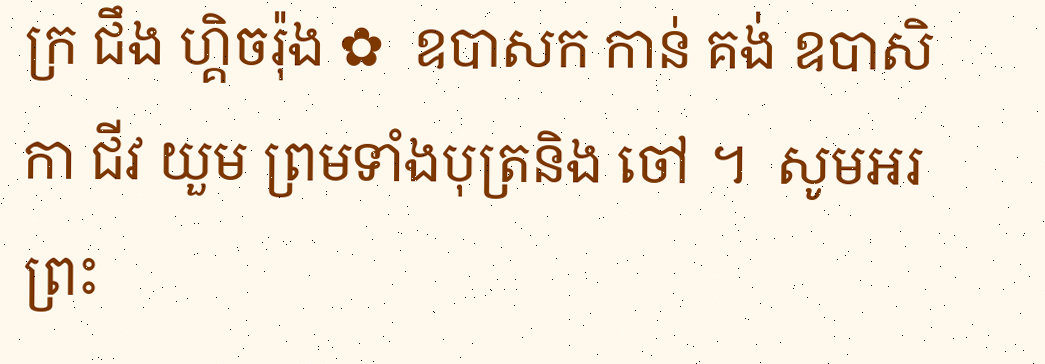ក្រ ជឹង ហ្គិចរ៉ុង ✿  ឧបាសក កាន់ គង់ ឧបាសិកា ជីវ យួម ព្រមទាំងបុត្រនិង ចៅ ។  សូមអរព្រះ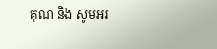គុណ និង សូមអរ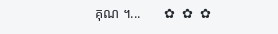គុណ ។...       ✿  ✿  ✿